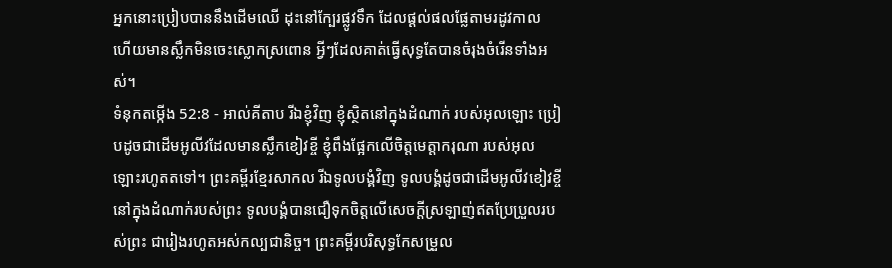អ្នកនោះប្រៀបបាននឹងដើមឈើ ដុះនៅក្បែរផ្លូវទឹក ដែលផ្ដល់ផលផ្លែតាមរដូវកាល ហើយមានស្លឹកមិនចេះស្លោកស្រពោន អ្វីៗដែលគាត់ធ្វើសុទ្ធតែបានចំរុងចំរើនទាំងអស់។
ទំនុកតម្កើង 52:8 - អាល់គីតាប រីឯខ្ញុំវិញ ខ្ញុំស្ថិតនៅក្នុងដំណាក់ របស់អុលឡោះ ប្រៀបដូចជាដើមអូលីវដែលមានស្លឹកខៀវខ្ចី ខ្ញុំពឹងផ្អែកលើចិត្តមេត្តាករុណា របស់អុលឡោះរហូតតទៅ។ ព្រះគម្ពីរខ្មែរសាកល រីឯទូលបង្គំវិញ ទូលបង្គំដូចជាដើមអូលីវខៀវខ្ចីនៅក្នុងដំណាក់របស់ព្រះ ទូលបង្គំបានជឿទុកចិត្តលើសេចក្ដីស្រឡាញ់ឥតប្រែប្រួលរបស់ព្រះ ជារៀងរហូតអស់កល្បជានិច្ច។ ព្រះគម្ពីរបរិសុទ្ធកែសម្រួល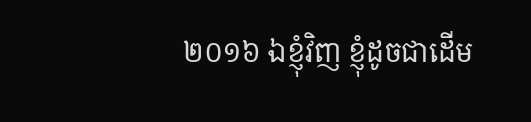២០១៦ ឯខ្ញុំវិញ ខ្ញុំដូចជាដើម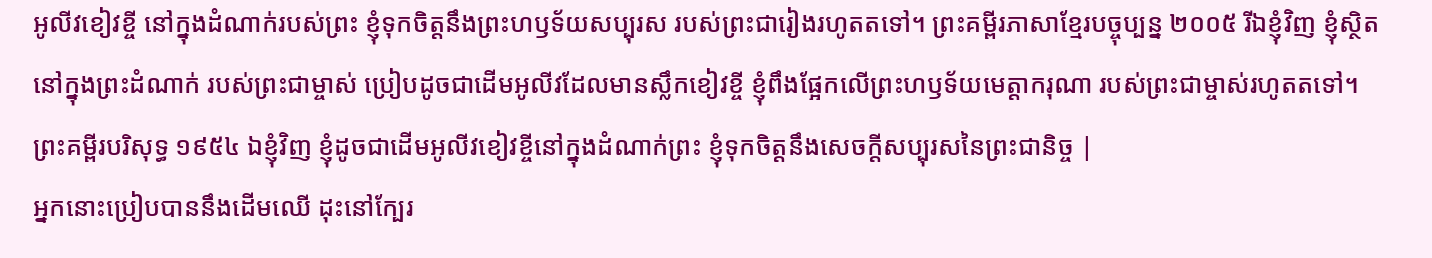អូលីវខៀវខ្ចី នៅក្នុងដំណាក់របស់ព្រះ ខ្ញុំទុកចិត្តនឹងព្រះហឫទ័យសប្បុរស របស់ព្រះជារៀងរហូតតទៅ។ ព្រះគម្ពីរភាសាខ្មែរបច្ចុប្បន្ន ២០០៥ រីឯខ្ញុំវិញ ខ្ញុំស្ថិតនៅក្នុងព្រះដំណាក់ របស់ព្រះជាម្ចាស់ ប្រៀបដូចជាដើមអូលីវដែលមានស្លឹកខៀវខ្ចី ខ្ញុំពឹងផ្អែកលើព្រះហឫទ័យមេត្តាករុណា របស់ព្រះជាម្ចាស់រហូតតទៅ។ ព្រះគម្ពីរបរិសុទ្ធ ១៩៥៤ ឯខ្ញុំវិញ ខ្ញុំដូចជាដើមអូលីវខៀវខ្ចីនៅក្នុងដំណាក់ព្រះ ខ្ញុំទុកចិត្តនឹងសេចក្ដីសប្បុរសនៃព្រះជានិច្ច |
អ្នកនោះប្រៀបបាននឹងដើមឈើ ដុះនៅក្បែរ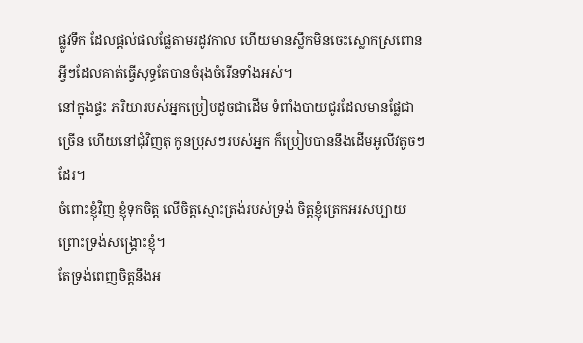ផ្លូវទឹក ដែលផ្ដល់ផលផ្លែតាមរដូវកាល ហើយមានស្លឹកមិនចេះស្លោកស្រពោន អ្វីៗដែលគាត់ធ្វើសុទ្ធតែបានចំរុងចំរើនទាំងអស់។
នៅក្នុងផ្ទះ ភរិយារបស់អ្នកប្រៀបដូចជាដើម ទំពាំងបាយជូរដែលមានផ្លែជាច្រើន ហើយនៅជុំវិញតុ កូនប្រុសៗរបស់អ្នក ក៏ប្រៀបបាននឹងដើមអូលីវតូចៗដែរ។
ចំពោះខ្ញុំវិញ ខ្ញុំទុកចិត្ត លើចិត្តស្មោះត្រង់របស់ទ្រង់ ចិត្តខ្ញុំត្រេកអរសប្បាយ ព្រោះទ្រង់សង្គ្រោះខ្ញុំ។
តែទ្រង់ពេញចិត្តនឹងអ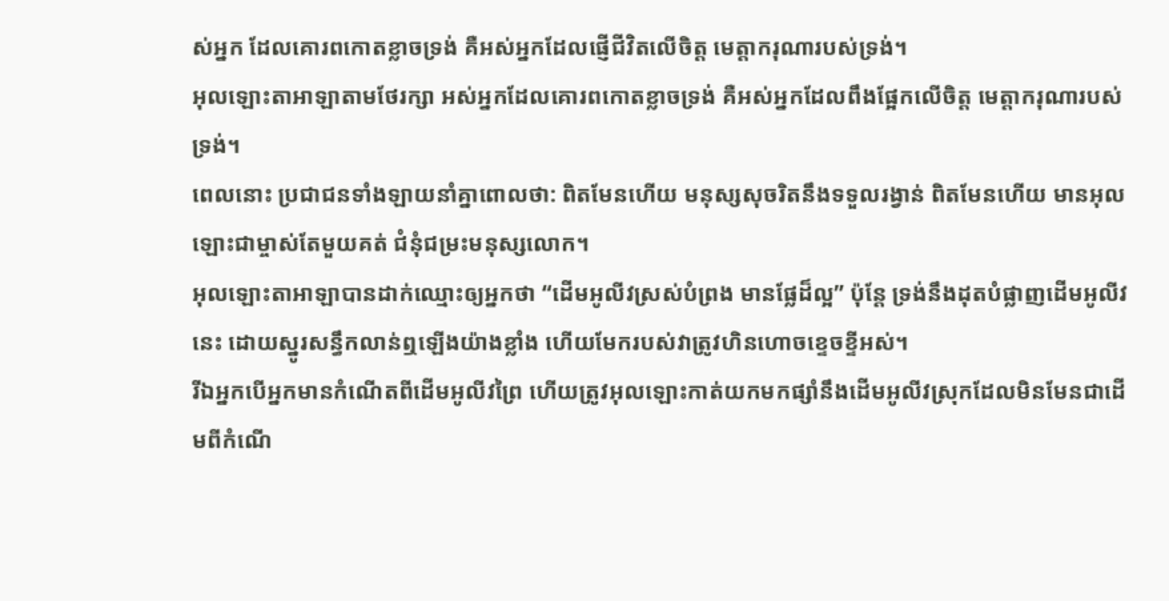ស់អ្នក ដែលគោរពកោតខ្លាចទ្រង់ គឺអស់អ្នកដែលផ្ញើជីវិតលើចិត្ត មេត្តាករុណារបស់ទ្រង់។
អុលឡោះតាអាឡាតាមថែរក្សា អស់អ្នកដែលគោរពកោតខ្លាចទ្រង់ គឺអស់អ្នកដែលពឹងផ្អែកលើចិត្ត មេត្តាករុណារបស់ទ្រង់។
ពេលនោះ ប្រជាជនទាំងឡាយនាំគ្នាពោលថា: ពិតមែនហើយ មនុស្សសុចរិតនឹងទទួលរង្វាន់ ពិតមែនហើយ មានអុលឡោះជាម្ចាស់តែមួយគត់ ជំនុំជម្រះមនុស្សលោក។
អុលឡោះតាអាឡាបានដាក់ឈ្មោះឲ្យអ្នកថា “ដើមអូលីវស្រស់បំព្រង មានផ្លែដ៏ល្អ” ប៉ុន្តែ ទ្រង់នឹងដុតបំផ្លាញដើមអូលីវនេះ ដោយស្នូរសន្ធឹកលាន់ឮឡើងយ៉ាងខ្លាំង ហើយមែករបស់វាត្រូវហិនហោចខ្ទេចខ្ទីអស់។
រីឯអ្នកបើអ្នកមានកំណើតពីដើមអូលីវព្រៃ ហើយត្រូវអុលឡោះកាត់យកមកផ្សាំនឹងដើមអូលីវស្រុកដែលមិនមែនជាដើមពីកំណើ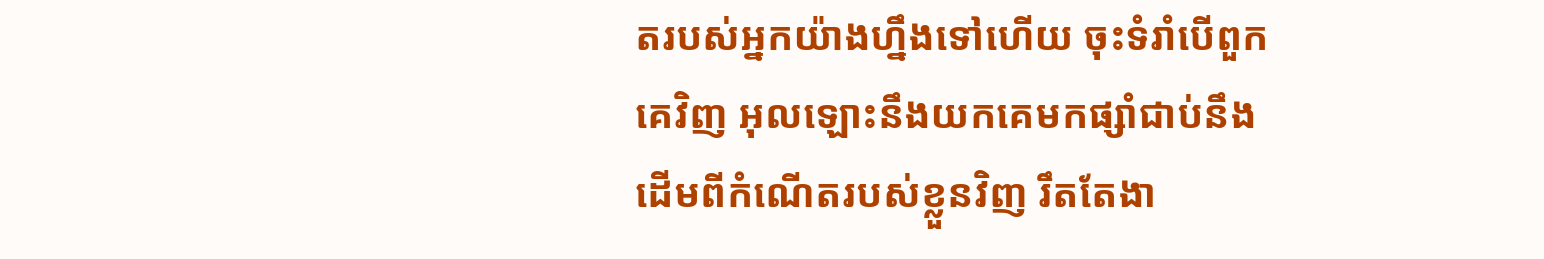តរបស់អ្នកយ៉ាងហ្នឹងទៅហើយ ចុះទំរាំបើពួកគេវិញ អុលឡោះនឹងយកគេមកផ្សាំជាប់នឹងដើមពីកំណើតរបស់ខ្លួនវិញ រឹតតែងា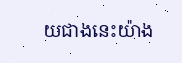យជាងនេះយ៉ាង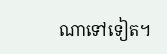ណាទៅទៀត។